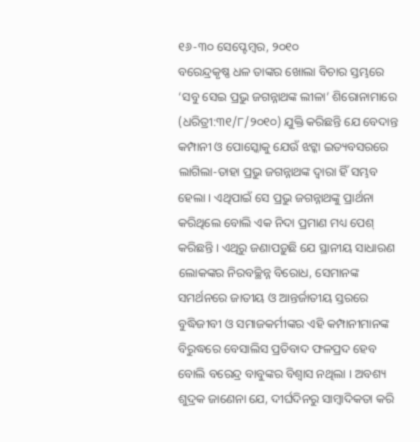୧୬-୩୦ ସେପ୍ଟେମ୍ବର, ୨୦୧୦
ବରେନ୍ଦ୍ରକୃଷ୍ଣ ଧଳ ତାଙ୍କର ଖୋଲା ବିଚାର ସ୍ତମ୍ଭରେ ‘ସବୁ ସେଇ ପ୍ରଭୁ ଜଗନ୍ନାଥଙ୍କ ଲୀଳା’ ଶିରୋନାମାରେ (ଧରିତ୍ରୀ:୩୧/୮/୨୦୧୦) ଯୁକ୍ତି କରିଛନ୍ତି ଯେ ବେଦାନ୍ତ କମ୍ପାନୀ ଓ ପୋସ୍କୋକୁ ଯେଉଁ ଝଟ୍କା ଇତ୍ୟବସରରେ ଲାଗିଲା-ତାହା ପ୍ରଭୁ ଜଗନ୍ନାଥଙ୍କ ଦ୍ୱାରା ହିଁ ସମ୍ଭବ ହେଲା । ଏଥିପାଇଁ ସେ ପ୍ରଭୁ ଜଗନ୍ନାଥଙ୍କୁ ପ୍ରାର୍ଥନା କରିଥିଲେ ବୋଲି ଏକ ନିଦା ପ୍ରମାଣ ମଧ୍ୟ ପେଶ୍ କରିଛନ୍ତି । ଏଥିରୁ ଜଣାପଡ଼ୁଛି ଯେ ସ୍ଥାନୀୟ ସାଧାରଣ ଲୋକଙ୍କର ନିରବଚ୍ଛିନ୍ନ ବିରୋଧ, ସେମାନଙ୍କ ସମର୍ଥନରେ ଜାତୀୟ ଓ ଆନ୍ତର୍ଜାତୀୟ ସ୍ତରରେ ବୁଦ୍ଧିଜୀବୀ ଓ ସମାଜକର୍ମୀଙ୍କର ଏହି କମ୍ପାନୀମାନଙ୍କ ବିରୁଦ୍ଧରେ ବେସାଲିସ ପ୍ରତିବାଦ ଫଳପ୍ରଦ ହେବ ବୋଲି ବରେନ୍ଦ୍ର ବାବୁଙ୍କର ବିଶ୍ୱାସ ନଥିଲା । ଅବଶ୍ୟ ଶୁଦ୍ରକ ଜାଣେନା ଯେ, ଦୀର୍ଘଦିନରୁ ସାମ୍ବାଦିକତା କରି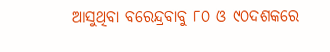ଆସୁଥିବା ବରେନ୍ଦ୍ରବାବୁ ୮୦ ଓ ୯୦ଦଶକରେ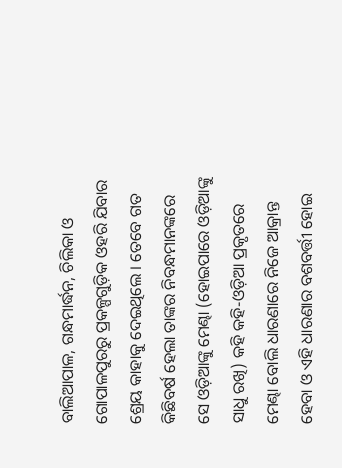ବାଲିଆପାଳ, ଗନ୍ଧମାର୍ଦ୍ଧନ, ଚିଲିକା ଓ ଗୋପାଳପୁରରୁ ପ୍ରକଳ୍ପଗୁଡ଼ିକ ଓହରି ଯିବାର ଶ୍ରେୟ କାହାକୁ ଦେଇଥିଲେ । ତେବେ ଗତ କିଛିବର୍ଷ ହେଲା ତାଙ୍କର ନିବନ୍ଧମାନଙ୍କରେ ସେ ଓଡ଼ିଆଙ୍କୁ ମେଣ୍ଢା (ହୋଇପାରେ ଓଡ଼ିଆଙ୍କୁ ସାଧୁ ରଖି) କହି କହି-ଓଡ଼ିଆ ପ୍ରକୃତରେ ମେଣ୍ଢା ବୋଲି ଧାରଣାରେ ନିଜେ ଆକ୍ରାନ୍ତ ହେବା ଓ ଏହି ଧାରଣାର ବଶବର୍ତ୍ତୀ ହୋଇ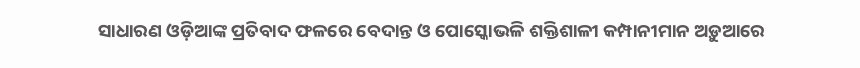ସାଧାରଣ ଓଡ଼ିଆଙ୍କ ପ୍ରତିବାଦ ଫଳରେ ବେଦାନ୍ତ ଓ ପୋସ୍କୋଭଳି ଶକ୍ତିଶାଳୀ କମ୍ପାନୀମାନ ଅଡ଼ୁଆରେ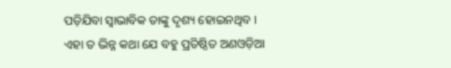ପଡ଼ିଯିବା ସ୍ୱାଭାବିକ ତାଙ୍କୁ ଦୃଶ୍ୟ ହୋଇନଥିବ । ଏହା ତ ଭିନ୍ନ କଥା ଯେ ବହୁ ପ୍ରତିଷ୍ଠିତ ଅଣଓଡ଼ିଆ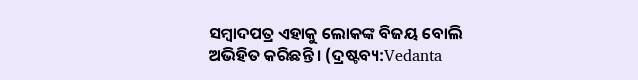ସମ୍ବାଦପତ୍ର ଏହାକୁ ଲୋକଙ୍କ ବିଜୟ ବୋଲି ଅଭିହିତ କରିଛନ୍ତି । (ଦ୍ରଷ୍ଟବ୍ୟ:Vedanta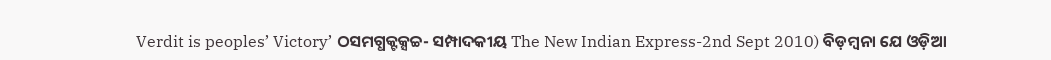Verdit is peoples’ Victory’ ଠସମଗ୍ଧକ୍ଟକ୍ସଚ୍ଚ- ସମ୍ପାଦକୀୟ The New Indian Express-2nd Sept 2010) ବିଡ଼ମ୍ବନା ଯେ ଓଡ଼ିଆ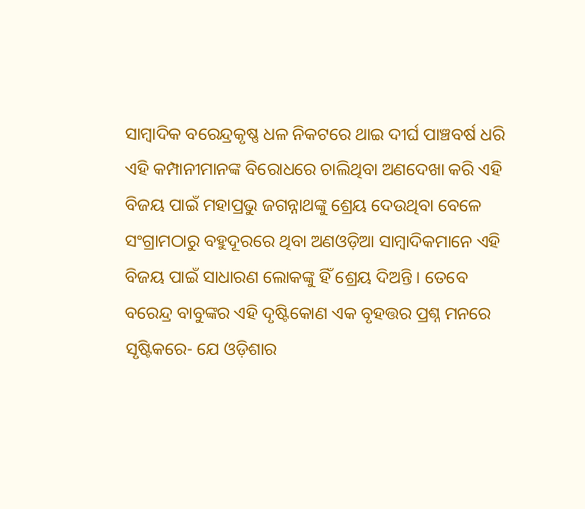ସାମ୍ବାଦିକ ବରେନ୍ଦ୍ରକୃଷ୍ଣ ଧଳ ନିକଟରେ ଥାଇ ଦୀର୍ଘ ପାଞ୍ଚବର୍ଷ ଧରି ଏହି କମ୍ପାନୀମାନଙ୍କ ବିରୋଧରେ ଚାଲିଥିବା ଅଣଦେଖା କରି ଏହି ବିଜୟ ପାଇଁ ମହାପ୍ରଭୁ ଜଗନ୍ନାଥଙ୍କୁ ଶ୍ରେୟ ଦେଉଥିବା ବେଳେ ସଂଗ୍ରାମଠାରୁ ବହୁଦୂରରେ ଥିବା ଅଣଓଡ଼ିଆ ସାମ୍ବାଦିକମାନେ ଏହି ବିଜୟ ପାଇଁ ସାଧାରଣ ଲୋକଙ୍କୁ ହିଁ ଶ୍ରେୟ ଦିଅନ୍ତି । ତେବେ ବରେନ୍ଦ୍ର ବାବୁଙ୍କର ଏହି ଦୃଷ୍ଟିକୋଣ ଏକ ବୃହତ୍ତର ପ୍ରଶ୍ନ ମନରେ ସୃଷ୍ଟିକରେ- ଯେ ଓଡ଼ିଶାର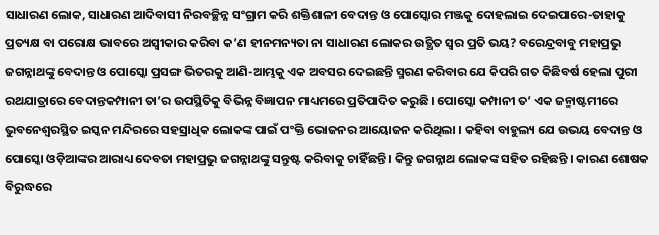ସାଧାରଣ ଲୋକ, ସାଧାରଣ ଆଦିବାସୀ ନିରବଚ୍ଛିନ୍ନ ସଂଗ୍ରାମ କରି ଶକ୍ତିଶାଳୀ ବେଦାନ୍ତ ଓ ପୋସ୍କୋର ମଞ୍ଜକୁ ଦୋହଲାଇ ଦେଇପାରେ-ତାହାକୁ ପ୍ରତ୍ୟକ୍ଷ ବା ପରୋକ୍ଷ ଭାବରେ ଅସ୍ୱୀକାର କରିବା କ’ଣ ହୀନମନ୍ୟତା ନା ସାଧାରଣ ଲୋକର ଉତ୍ଥିତ ସ୍ୱର ପ୍ରତି ଭୟ? ବରେନ୍ଦ୍ରବାବୁ ମହାପ୍ରଭୁ ଜଗନ୍ନାଥଙ୍କୁ ବେଦାନ୍ତ ଓ ପୋସ୍କୋ ପ୍ରସଙ୍ଗ ଭିତରକୁ ଆଣି-ଆମ୍ଭକୁ ଏକ ଅବସର ଦେଇଛନ୍ତି ସ୍ମରଣ କରିବାର ଯେ କିପରି ଗତ କିଛିବର୍ଷ ହେଲା ପୁରୀ ରଥଯାତ୍ରାରେ ବେଦାନ୍ତକମ୍ପାନୀ ତା’ର ଉପସ୍ଥିତିକୁ ବିଭିନ୍ନ ବିଜ୍ଞାପନ ମାଧ୍ୟମରେ ପ୍ରତିପାଦିତ କରୁଛି । ପୋସ୍କୋ କମ୍ପାନୀ ତ’ ଏକ ଜନ୍ମାଷ୍ଟମୀରେ ଭୁବନେଶ୍ୱରସ୍ଥିତ ଇସ୍କନ ମନ୍ଦିରରେ ସହସ୍ରାଧିକ ଲୋକଙ୍କ ପାଇଁ ପଂକ୍ତି ଭୋଜନର ଆୟୋଜନ କରିଥିଲା । କହିବା ବାହୁଲ୍ୟ ଯେ ଉଭୟ ବେଦାନ୍ତ ଓ ପୋସ୍କୋ ଓଡ଼ିଆଙ୍କର ଆରାଧ୍ୟ ଦେବତା ମହାପ୍ରଭୁ ଜଗନ୍ନାଥଙ୍କୁ ସନ୍ତୁଷ୍ଟ କରିବାକୁ ଚାହିଁଛନ୍ତି । କିନ୍ତୁ ଜଗନ୍ନାଥ ଲୋକଙ୍କ ସହିତ ରହିଛନ୍ତି । କାରଣ ଶୋଷକ ବିରୁଦ୍ଧରେ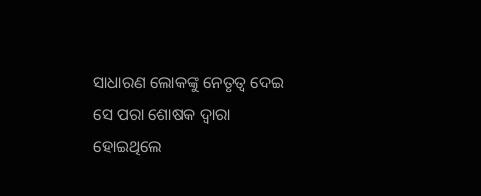ସାଧାରଣ ଲୋକଙ୍କୁ ନେତୃତ୍ୱ ଦେଇ ସେ ପରା ଶୋଷକ ଦ୍ୱାରା ହୋଇଥିଲେ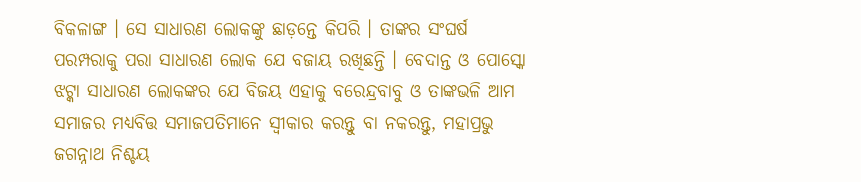ବିକଳାଙ୍ଗ । ସେ ସାଧାରଣ ଲୋକଙ୍କୁ ଛାଡ଼ନ୍ତେ କିପରି । ତାଙ୍କର ସଂଘର୍ଷ ପରମ୍ପରାକୁ ପରା ସାଧାରଣ ଲୋକ ଯେ ବଜାୟ ରଖିଛନ୍ତି । ବେଦାନ୍ତ ଓ ପୋସ୍କୋ ଝଟ୍କା ସାଧାରଣ ଲୋକଙ୍କର ଯେ ବିଜୟ ଏହାକୁ ବରେନ୍ଦ୍ରବାବୁ ଓ ତାଙ୍କଭଳି ଆମ ସମାଜର ମଧ୍ୟବିତ୍ତ ସମାଜପତିମାନେ ସ୍ୱୀକାର କରନ୍ତୁ ବା ନକରନ୍ତୁ, ମହାପ୍ରଭୁ ଜଗନ୍ନାଥ ନିଶ୍ଚୟ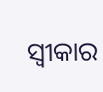ସ୍ୱୀକାର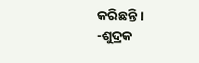କରିଛନ୍ତି ।
-ଶୁଦ୍ରକ